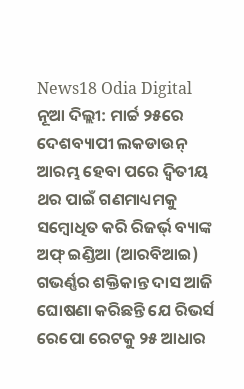News18 Odia Digital
ନୂଆ ଦିଲ୍ଲୀ: ମାର୍ଚ୍ଚ ୨୫ରେ ଦେଶବ୍ୟାପୀ ଲକଡାଉନ୍ ଆରମ୍ଭ ହେବା ପରେ ଦ୍ୱିତୀୟ ଥର ପାଇଁ ଗଣମାଧ୍ୟମକୁ ସମ୍ବୋଧିତ କରି ରିଜର୍ଭ୍ ବ୍ୟାଙ୍କ ଅଫ୍ ଇଣ୍ଡିଆ (ଆରବିଆଇ) ଗଭର୍ଣ୍ଣର ଶକ୍ତିକାନ୍ତ ଦାସ ଆଜି ଘୋଷଣା କରିଛନ୍ତି ଯେ ରିଭର୍ସ ରେପୋ ରେଟକୁ ୨୫ ଆଧାର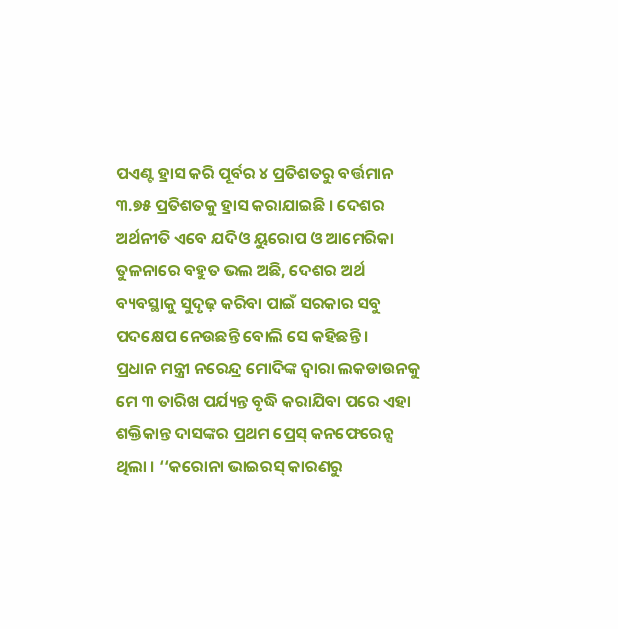ପଏଣ୍ଟ ହ୍ରାସ କରି ପୂର୍ବର ୪ ପ୍ରତିଶତରୁ ବର୍ତ୍ତମାନ ୩.୭୫ ପ୍ରତିଶତକୁ ହ୍ରାସ କରାଯାଇଛି । ଦେଶର ଅର୍ଥନୀତି ଏବେ ଯଦିଓ ୟୁରୋପ ଓ ଆମେରିକା ତୁଳନାରେ ବହୁତ ଭଲ ଅଛି, ଦେଶର ଅର୍ଥ ବ୍ୟବସ୍ଥାକୁ ସୁଦୃଢ଼ କରିବା ପାଇଁ ସରକାର ସବୁ ପଦକ୍ଷେପ ନେଉଛନ୍ତି ବୋଲି ସେ କହିଛନ୍ତି ।
ପ୍ରଧାନ ମନ୍ତ୍ରୀ ନରେନ୍ଦ୍ର ମୋଦିଙ୍କ ଦ୍ୱାରା ଲକଡାଉନକୁ ମେ ୩ ତାରିଖ ପର୍ଯ୍ୟନ୍ତ ବୃଦ୍ଧି କରାଯିବା ପରେ ଏହା ଶକ୍ତିକାନ୍ତ ଦାସଙ୍କର ପ୍ରଥମ ପ୍ରେସ୍ କନଫେରେନ୍ସ ଥିଲା । ‘‘କରୋନା ଭାଇରସ୍ କାରଣରୁ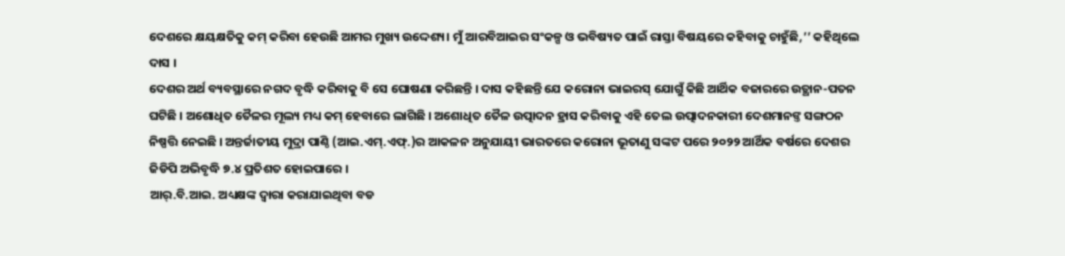ଦେଶରେ କ୍ଷୟକ୍ଷତିକୁ କମ୍ କରିବା ହେଉଛି ଆମର ମୁଖ୍ୟ ଉଦ୍ଦେଶ୍ୟ। ମୁଁ ଆରବିଆଇର ସଂକଳ୍ପ ଓ ଭବିଷ୍ୟତ ପାଇଁ ରାସ୍ତା ବିଷୟରେ କହିବାକୁ ଚାହୁଁଛି,’’ କହିଥିଲେ ଦାସ ।
ଦେଶର ଅର୍ଥ ବ୍ୟବସ୍ଥାରେ ନଗଦ ବୃଦ୍ଧି କରିବାକୁ ବି ସେ ଘୋଷଣା କରିଛନ୍ତି । ଦାସ କହିଛନ୍ତି ଯେ କରୋନା ଭାଇରସ୍ ଯୋଗୁଁ କିଛି ଆର୍ଥିକ ବଜାରରେ ଉତ୍ଥାନ-ପତନ ଘଟିଛି । ଅଶୋଧିତ ତୈଳର ମୂଲ୍ୟ ମଧ୍ୟ କମ୍ ହେବାରେ ଲାଗିଛି । ଅଶୋଧିତ ତୈଳ ଉତ୍ପାଦନ ହ୍ରାସ କରିବାକୁ ଏହି ତେଲ ଉତ୍ପାଦନକାରୀ ଦେଶମାନଙ୍ତ ସଙ୍ଗଠନ ନିଷ୍ପତ୍ତି ନେଇଛି । ଅନ୍ତର୍ଜାତୀୟ ମୁଦ୍ରା ପାଣ୍ଠି (ଆଇ.ଏମ୍.ଏଫ୍.)ର ଆକଳନ ଅନୁଯାୟୀ ଭାରତରେ କରୋନା ଭୂତାଣୁ ସଙ୍କଟ ପରେ ୨୦୨୨ ଆର୍ଥିକ ବର୍ଷରେ ଦେଶର ଜିଡିପି ଅଭିବୃଦ୍ଧି ୭.୪ ପ୍ରତିଶତ ହୋଇପାରେ ।
ଆର୍.ବି.ଆଇ. ଅଧ୍ୟକ୍ଷଙ୍କ ଦ୍ୱାରା କରାଯାଇଥିବା ବଡ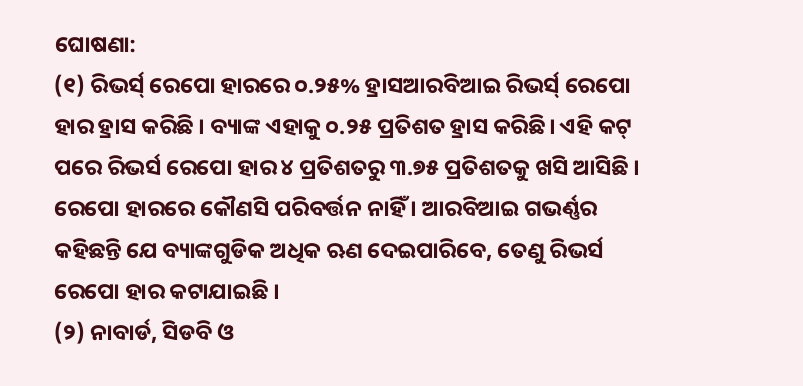ଘୋଷଣା:
(୧) ରିଭର୍ସ୍ ରେପୋ ହାରରେ ୦.୨୫% ହ୍ରାସଆରବିଆଇ ରିଭର୍ସ୍ ରେପୋ ହାର ହ୍ରାସ କରିଛି । ବ୍ୟାଙ୍କ ଏହାକୁ ୦.୨୫ ପ୍ରତିଶତ ହ୍ରାସ କରିଛି। ଏହି କଟ୍ ପରେ ରିଭର୍ସ ରେପୋ ହାର ୪ ପ୍ରତିଶତରୁ ୩.୭୫ ପ୍ରତିଶତକୁ ଖସି ଆସିଛି । ରେପୋ ହାରରେ କୌଣସି ପରିବର୍ତ୍ତନ ନାହିଁ । ଆରବିଆଇ ଗଭର୍ଣ୍ଣର କହିଛନ୍ତି ଯେ ବ୍ୟାଙ୍କଗୁଡିକ ଅଧିକ ଋଣ ଦେଇପାରିବେ, ତେଣୁ ରିଭର୍ସ ରେପୋ ହାର କଟାଯାଇଛି ।
(୨) ନାବାର୍ଡ, ସିଡବି ଓ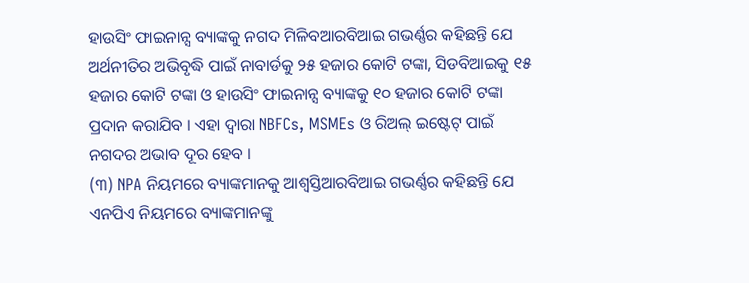ହାଉସିଂ ଫାଇନାନ୍ସ ବ୍ୟାଙ୍କକୁ ନଗଦ ମିଳିବଆରବିଆଇ ଗଭର୍ଣ୍ଣର କହିଛନ୍ତି ଯେ ଅର୍ଥନୀତିର ଅଭିବୃଦ୍ଧି ପାଇଁ ନାବାର୍ଡକୁ ୨୫ ହଜାର କୋଟି ଟଙ୍କା, ସିଡବିଆଇକୁ ୧୫ ହଜାର କୋଟି ଟଙ୍କା ଓ ହାଉସିଂ ଫାଇନାନ୍ସ ବ୍ୟାଙ୍କକୁ ୧୦ ହଜାର କୋଟି ଟଙ୍କା ପ୍ରଦାନ କରାଯିବ । ଏହା ଦ୍ୱାରା NBFCs, MSMEs ଓ ରିଅଲ୍ ଇଷ୍ଟେଟ୍ ପାଇଁ ନଗଦର ଅଭାବ ଦୂର ହେବ ।
(୩) NPA ନିୟମରେ ବ୍ୟାଙ୍କମାନକୁ ଆଶ୍ୱସ୍ତିଆରବିଆଇ ଗଭର୍ଣ୍ଣର କହିଛନ୍ତି ଯେ ଏନପିଏ ନିୟମରେ ବ୍ୟାଙ୍କମାନଙ୍କୁ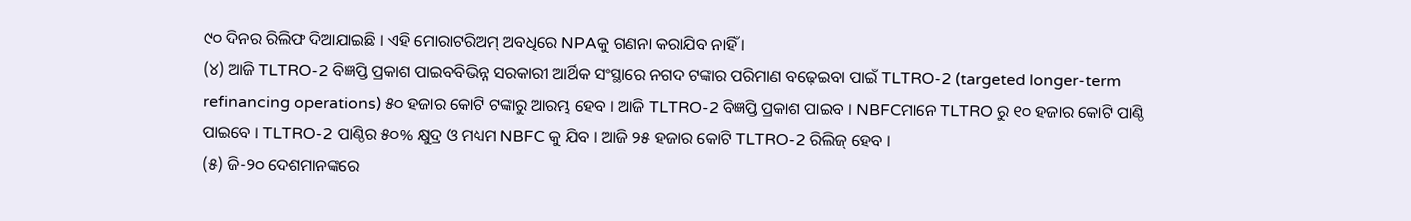୯୦ ଦିନର ରିଲିଫ ଦିଆଯାଇଛି । ଏହି ମୋରାଟରିଅମ୍ ଅବଧିରେ NPAକୁ ଗଣନା କରାଯିବ ନାହିଁ ।
(୪) ଆଜି TLTRO-2 ବିଜ୍ଞପ୍ତି ପ୍ରକାଶ ପାଇବବିଭିନ୍ନ ସରକାରୀ ଆର୍ଥିକ ସଂସ୍ଥାରେ ନଗଦ ଟଙ୍କାର ପରିମାଣ ବଢ଼େଇବା ପାଇଁ TLTRO-2 (targeted longer-term refinancing operations) ୫୦ ହଜାର କୋଟି ଟଙ୍କାରୁ ଆରମ୍ଭ ହେବ । ଆଜି TLTRO-2 ବିଜ୍ଞପ୍ତି ପ୍ରକାଶ ପାଇବ । NBFCମାନେ TLTRO ରୁ ୧୦ ହଜାର କୋଟି ପାଣ୍ଠି ପାଇବେ । TLTRO-2 ପାଣ୍ଠିର ୫୦% କ୍ଷୁଦ୍ର ଓ ମଧ୍ୟମ NBFC କୁ ଯିବ । ଆଜି ୨୫ ହଜାର କୋଟି TLTRO-2 ରିଲିଜ୍ ହେବ ।
(୫) ଜି-୨୦ ଦେଶମାନଙ୍କରେ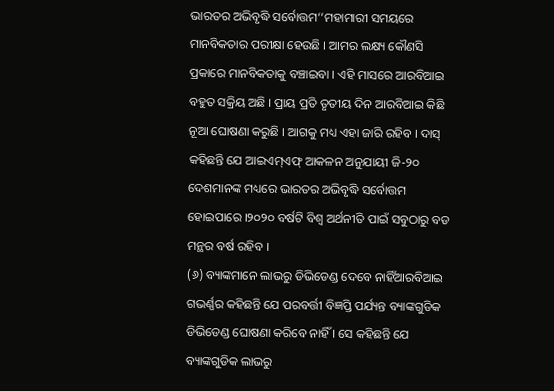ଭାରତର ଅଭିବୃଦ୍ଧି ସର୍ବୋତ୍ତମ‘‘ମହାମାରୀ ସମୟରେ ମାନବିକତାର ପରୀକ୍ଷା ହେଉଛି । ଆମର ଲକ୍ଷ୍ୟ କୌଣସି ପ୍ରକାରେ ମାନବିକତାକୁ ବଞ୍ଚାଇବା । ଏହି ମାସରେ ଆରବିଆଇ ବହୁତ ସକ୍ରିୟ ଅଛି । ପ୍ରାୟ ପ୍ରତି ତୃତୀୟ ଦିନ ଆରବିଆଇ କିଛି ନୂଆ ଘୋଷଣା କରୁଛି । ଆଗକୁ ମଧ୍ୟ ଏହା ଜାରି ରହିବ । ଦାସ୍ କହିଛନ୍ତି ଯେ ଆଇଏମ୍ଏଫ୍ ଆକଳନ ଅନୁଯାୟୀ ଜି-୨୦ ଦେଶମାନଙ୍କ ମଧ୍ୟରେ ଭାରତର ଅଭିବୃଦ୍ଧି ସର୍ବୋତ୍ତମ ହୋଇପାରେ ।୨୦୨୦ ବର୍ଷଟି ବିଶ୍ୱ ଅର୍ଥନୀତି ପାଇଁ ସବୁଠାରୁ ବଡ ମନ୍ଥର ବର୍ଷ ରହିବ ।
(୬) ବ୍ୟାଙ୍କମାନେ ଲାଭରୁ ଡିଭିଡେଣ୍ଡ ଦେବେ ନାହିଁଆରବିଆଇ ଗଭର୍ଣ୍ଣର କହିଛନ୍ତି ଯେ ପରବର୍ତ୍ତୀ ବିଜ୍ଞପ୍ତି ପର୍ଯ୍ୟନ୍ତ ବ୍ୟାଙ୍କଗୁଡିକ ଡିଭିଡେଣ୍ଡ ଘୋଷଣା କରିବେ ନାହିଁ । ସେ କହିଛନ୍ତି ଯେ ବ୍ୟାଙ୍କଗୁଡିକ ଲାଭରୁ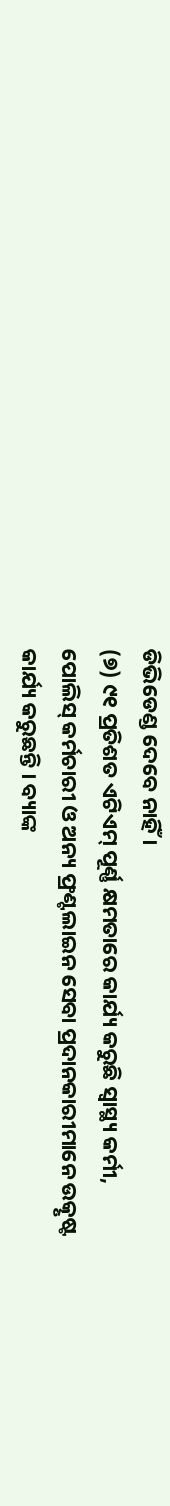ଡିଭିଡେଣ୍ଡ ଦେବେ ନାହିଁ ।
(୭) ୯୧ ପ୍ରତିଶତ ଏଟିଏମ୍ ପୂର୍ଣ୍ଣ କ୍ଷମତାରେ କାର୍ଯ୍ୟ କରୁଛି ସ୍ୱାସ୍ଥ୍ୟ କର୍ମୀ, ପୋଲିସ୍ କର୍ମଚାରୀ ଓ ଅନ୍ୟ ଫ୍ରଣ୍ଟଲାଇନ ସେବା ପ୍ରଦାନକାରୀମାନେ ଉତ୍କୃଷ୍ଟ କାର୍ଯ୍ୟ କରୁଛନ୍ତି । ବ୍ୟାଙ୍କ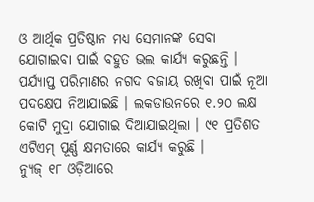ଓ ଆର୍ଥିକ ପ୍ରତିଷ୍ଠାନ ମଧ୍ୟ ସେମାନଙ୍କ ସେବା ଯୋଗାଇବା ପାଇଁ ବହୁତ ଭଲ କାର୍ଯ୍ୟ କରୁଛନ୍ତି । ପର୍ଯ୍ୟାପ୍ତ ପରିମାଣର ନଗଦ ବଜାୟ ରଖିବା ପାଇଁ ନୂଆ ପଦକ୍ଷେପ ନିଆଯାଇଛି । ଲକଡାଉନରେ ୧.୨୦ ଲକ୍ଷ କୋଟି ମୁଦ୍ରା ଯୋଗାଇ ଦିଆଯାଇଥିଲା । ୯୧ ପ୍ରତିଶତ ଏଟିଏମ୍ ପୂର୍ଣ୍ଣ କ୍ଷମତାରେ କାର୍ଯ୍ୟ କରୁଛି ।
ନ୍ୟୁଜ୍ ୧୮ ଓଡ଼ିଆରେ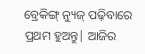ବ୍ରେକିଙ୍ଗ୍ ନ୍ୟୁଜ୍ ପଢ଼ିବାରେ ପ୍ରଥମ ହୁଅନ୍ତୁ| ଆଜିର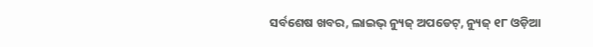ସର୍ବଶେଷ ଖବର, ଲାଇଭ୍ ନ୍ୟୁଜ୍ ଅପଡେଟ୍, ନ୍ୟୁଜ୍ ୧୮ ଓଡ଼ିଆ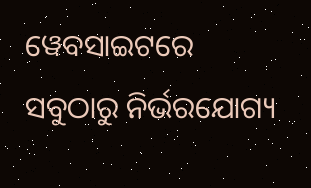ୱେବସାଇଟରେ ସବୁଠାରୁ ନିର୍ଭରଯୋଗ୍ୟ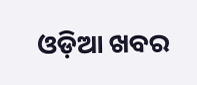ଓଡ଼ିଆ ଖବର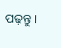ପଢ଼ନ୍ତୁ ।